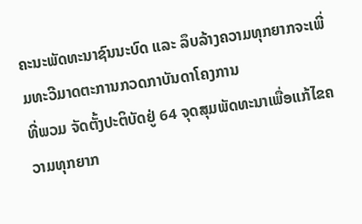ຄະນະພັດທະນາຊົນນະບົດ ແລະ ລຶບລ້າງຄວາມທຸກຍາກຈະເພີ່ມທະວີມາດຕະການກວດກາບັນດາໂຄງການ
ທີ່ພວມ ຈັດຕັ້ງປະຕິບັດຢູ່ 64 ຈຸດສຸມພັດທະນາເພື່ອແກ້ໄຂຄວາມທຸກຍາກ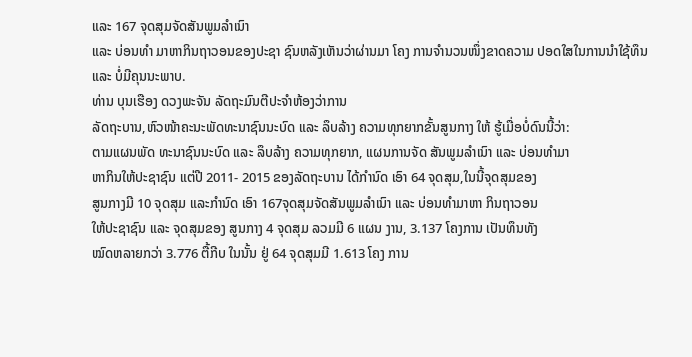ແລະ 167 ຈຸດສຸມຈັດສັນພູມລຳເນົາ
ແລະ ບ່ອນທຳ ມາຫາກິນຖາວອນຂອງປະຊາ ຊົນຫລັງເຫັນວ່າຜ່ານມາ ໂຄງ ການຈຳນວນໜຶ່ງຂາດຄວາມ ປອດໃສໃນການນຳໃຊ້ທຶນ
ແລະ ບໍ່ມີຄຸນນະພາບ.
ທ່ານ ບຸນເຮືອງ ດວງພະຈັນ ລັດຖະມົນຕີປະຈຳຫ້ອງວ່າການ
ລັດຖະບານ,ຫົວໜ້າຄະນະພັດທະນາຊົນນະບົດ ແລະ ລຶບລ້າງ ຄວາມທຸກຍາກຂັ້ນສູນກາງ ໃຫ້ ຮູ້ເມື່ອບໍ່ດົນນີ້ວ່າ:
ຕາມແຜນພັດ ທະນາຊົນນະບົດ ແລະ ລຶບລ້າງ ຄວາມທຸກຍາກ, ແຜນການຈັດ ສັນພູມລຳເນົາ ແລະ ບ່ອນທຳມາ
ຫາກິນໃຫ້ປະຊາຊົນ ແຕ່ປີ 2011- 2015 ຂອງລັດຖະບານ ໄດ້ກຳນົດ ເອົາ 64 ຈຸດສຸມ,ໃນນີ້ຈຸດສຸມຂອງ
ສູນກາງມີ 10 ຈຸດສຸມ ແລະກຳນົດ ເອົາ 167ຈຸດສຸມຈັດສັນພູມລຳເນົາ ແລະ ບ່ອນທຳມາຫາ ກິນຖາວອນ
ໃຫ້ປະຊາຊົນ ແລະ ຈຸດສຸມຂອງ ສູນກາງ 4 ຈຸດສຸມ ລວມມີ 6 ແຜນ ງານ, 3.137 ໂຄງການ ເປັນທຶນທັງ
ໝົດຫລາຍກວ່າ 3.776 ຕື້ກີບ ໃນນັ້ນ ຢູ່ 64 ຈຸດສຸມມີ 1.613 ໂຄງ ການ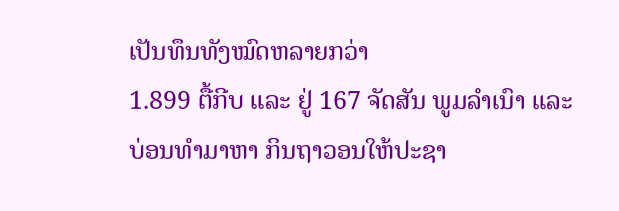ເປັນທຶນທັງໝົດຫລາຍກວ່າ
1.899 ຕື້ກີບ ແລະ ຢູ່ 167 ຈັດສັນ ພູມລຳເນົາ ແລະ ບ່ອນທຳມາຫາ ກິນຖາວອນໃຫ້ປະຊາ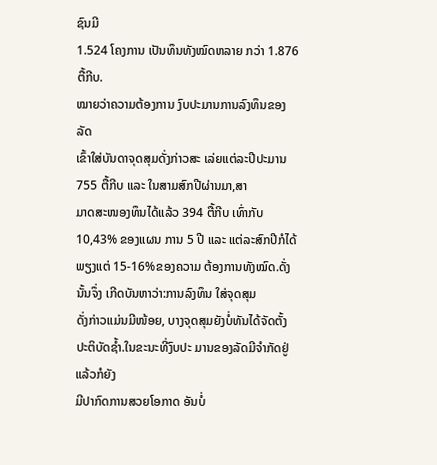ຊົນມີ
1.524 ໂຄງການ ເປັນທຶນທັງໝົດຫລາຍ ກວ່າ 1.876 ຕື້ກີບ.
ໝາຍວ່າຄວາມຕ້ອງການ ງົບປະມານການລົງທຶນຂອງລັດ
ເຂົ້າໃສ່ບັນດາຈຸດສຸມດັ່ງກ່າວສະ ເລ່ຍແຕ່ລະປີປະມານ 755 ຕື້ກີບ ແລະ ໃນສາມສົກປີຜ່ານມາ,ສາ
ມາດສະໜອງທຶນໄດ້ແລ້ວ 394 ຕື້ກີບ ເທົ່າກັບ 10,43% ຂອງແຜນ ການ 5 ປີ ແລະ ແຕ່ລະສົກປີກໍໄດ້
ພຽງແຕ່ 15-16%ຂອງຄວາມ ຕ້ອງການທັງໝົດ.ດັ່ງນັ້ນຈຶ່ງ ເກີດບັນຫາວ່າ:ການລົງທຶນ ໃສ່ຈຸດສຸມ
ດັ່ງກ່າວແມ່ນມີໜ້ອຍ, ບາງຈຸດສຸມຍັງບໍ່ທັນໄດ້ຈັດຕັ້ງ ປະຕິບັດຊ້ຳ.ໃນຂະນະທີ່ງົບປະ ມານຂອງລັດມີຈຳກັດຢູ່ແລ້ວກໍຍັງ
ມີປາກົດການສວຍໂອກາດ ອັນບໍ່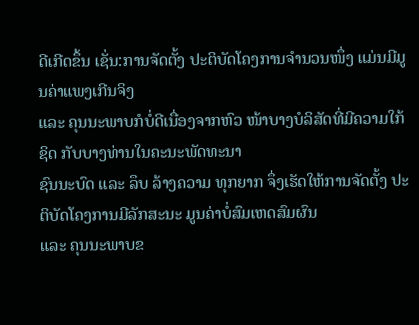ດີເກີດຂຶ້ນ ເຊັ່ນ:ການຈັດຕັ້ງ ປະຕິບັດໂຄງການຈຳນວນໜຶ່ງ ແມ່ນມີມູນຄ່າແພງເກີນຈິງ
ແລະ ຄຸນນະພາບກໍບໍ່ດີເນື່ອງຈາກຫົວ ໜ້າບາງບໍລິສັດທີ່ມີຄວາມໃກ້ຊິດ ກັບບາງທ່ານໃນຄະນະພັດທະນາ
ຊົນນະບົດ ແລະ ລຶບ ລ້າງຄວາມ ທຸກຍາກ ຈຶ່ງເຮັດໃຫ້ການຈັດຕັ້ງ ປະຕິບັດໂຄງການມີລັກສະນະ ມູນຄ່າບໍ່ສົມເຫດສົມຜົນ
ແລະ ຄຸນນະພາບຂ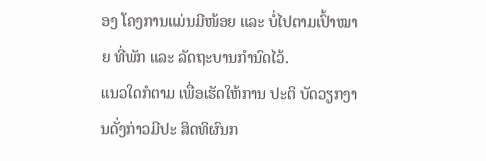ອງ ໂຄງການແມ່ນມີໜ້ອຍ ແລະ ບໍ່ໄປຕາມເປົ້າໝາຍ ທີ່ພັກ ແລະ ລັດຖະບານກຳນົດໄວ້.
ແນວໃດກໍຕາມ ເພື່ອເຮັດໃຫ້ການ ປະຕິ ບັດວຽກງານດັ່ງກ່າວມີປະ ສິດທິຜົນກ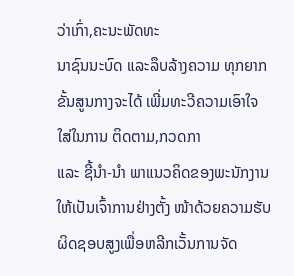ວ່າເກົ່າ,ຄະນະພັດທະ
ນາຊົນນະບົດ ແລະລຶບລ້າງຄວາມ ທຸກຍາກຂັ້ນສູນກາງຈະໄດ້ ເພີ່ມທະວີຄວາມເອົາໃຈໃສ່ໃນການ ຕິດຕາມ,ກວດກາ
ແລະ ຊີ້ນຳ-ນຳ ພາແນວຄິດຂອງພະນັກງານໃຫ້ເປັນເຈົ້າການຢ່າງຕັ້ງ ໜ້າດ້ວຍຄວາມຮັບຜິດຊອບສູງເພື່ອຫລີກເວັ້ນການຈັດ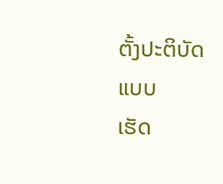ຕັ້ງປະຕິບັດແບບ
ເຮັດ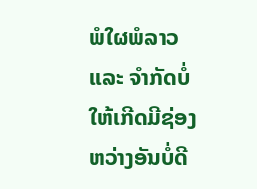ພໍໃຜພໍລາວ ແລະ ຈຳກັດບໍ່ໃຫ້ເກີດມີຊ່ອງ ຫວ່າງອັນບໍ່ດີ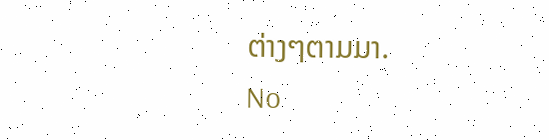ຕ່າງໆຕາມມາ.
No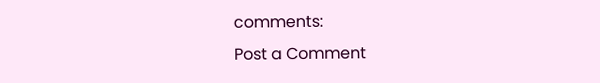comments:
Post a Comment